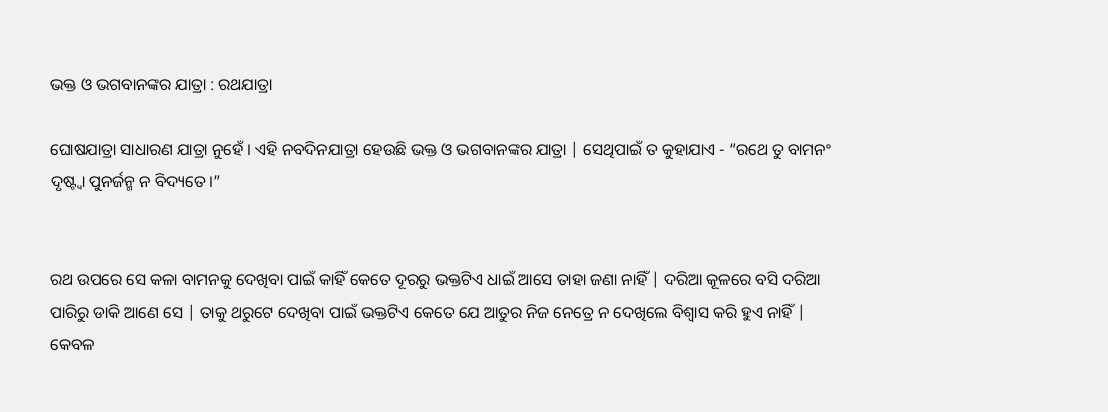ଭକ୍ତ ଓ ଭଗବାନଙ୍କର ଯାତ୍ରା : ରଥଯାତ୍ରା

ଘୋଷଯାତ୍ରା ସାଧାରଣ ଯାତ୍ରା ନୁହେଁ । ଏହି ନବଦିନଯାତ୍ରା ହେଉଛି ଭକ୍ତ ଓ ଭଗବାନଙ୍କର ଯାତ୍ରା | ସେଥିପାଇଁ ତ କୁହାଯାଏ - “ରଥେ ତୁ ବାମନଂ ଦୃଷ୍ଟ୍ଵା ପୁନର୍ଜନ୍ମ ନ ବିଦ୍ୟତେ।”


ରଥ ଉପରେ ସେ କଳା ବାମନକୁ ଦେଖିବା ପାଇଁ କାହିଁ କେତେ ଦୂରରୁ ଭକ୍ତଟିଏ ଧାଇଁ ଆସେ ତାହା ଜଣା ନାହିଁ | ଦରିଆ କୂଳରେ ବସି ଦରିଆ ପାରିରୁ ଡାକି ଆଣେ ସେ | ତାକୁ ଥରୁଟେ ଦେଖିବା ପାଇଁ ଭକ୍ତଟିଏ କେତେ ଯେ ଆତୁର ନିଜ ନେତ୍ରେ ନ ଦେଖିଲେ ବିଶ୍ୱାସ କରି ହୁଏ ନାହିଁ | କେବଳ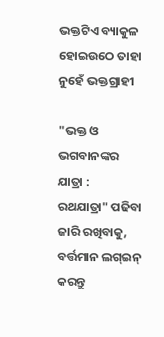ଭକ୍ତଟିଏ ବ୍ୟାକୁଳ ହୋଇଉଠେ ତାହା ନୁହେଁ ଭକ୍ତଗ୍ରାହୀ

"ଭକ୍ତ ଓ ଭଗବାନଙ୍କର ଯାତ୍ରା : ରଥଯାତ୍ରା" ପଢିବା ଜାରି ରଖିବାକୁ, ବର୍ତ୍ତମାନ ଲଗ୍ଇନ୍ କରନ୍ତୁ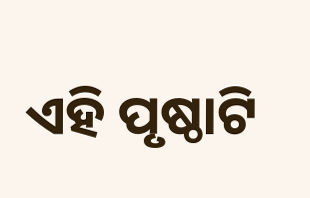ଏହି ପୃଷ୍ଠାଟି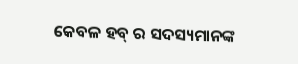କେବଳ ହବ୍ ର ସଦସ୍ୟମାନଙ୍କ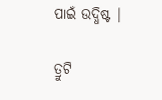ପାଇଁ ଉଦ୍ଧିଷ୍ଟ |

ତ୍ରୁଟି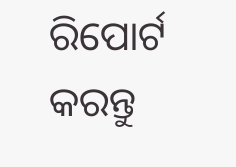ରିପୋର୍ଟ କରନ୍ତୁ